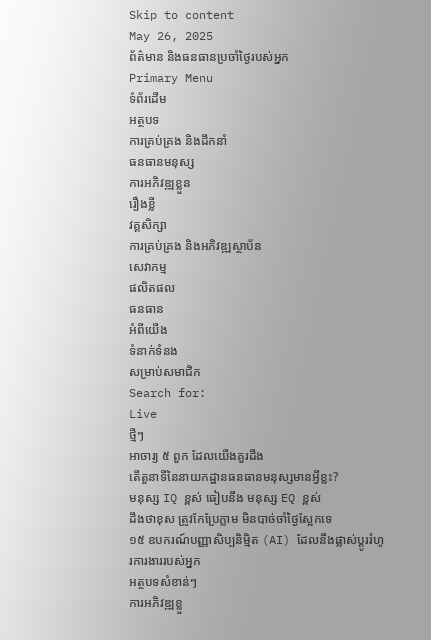Skip to content
May 26, 2025
ព័ត៌មាន និងធនធានប្រចាំថ្ងៃរបស់អ្នក
Primary Menu
ទំព័រដើម
អត្ថបទ
ការគ្រប់គ្រង និងដឹកនាំ
ធនធានមនុស្ស
ការអភិវឌ្ឍខ្លួន
រឿងខ្លី
វគ្គសិក្សា
ការគ្រប់គ្រង និងអភិវឌ្ឍស្ថាប័ន
សេវាកម្ម
ផលិតផល
ធនធាន
អំពីយើង
ទំនាក់ទំនង
សម្រាប់សមាជិក
Search for:
Live
ថ្មីៗ
អាចារ្យ ៥ ពួក ដែលយើងគួរដឹង
តើតួនាទីនៃនាយកដ្ឋានធនធានមនុស្សមានអ្វីខ្លះ?
មនុស្ស IQ ខ្ពស់ ធៀបនឹង មនុស្ស EQ ខ្ពស់
ដឹងថាខុស ត្រូវកែប្រែភ្លាម មិនបាច់ចាំថ្ងៃស្អែកទេ
១៥ ឧបករណ៍បញ្ញាសិប្បនិម្មិត (AI) ដែលនឹងផ្លាស់ប្តូររំហូរការងាររបស់អ្នក
អត្ថបទសំខាន់ៗ
ការអភិវឌ្ឍខ្លួ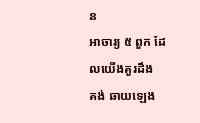ន
អាចារ្យ ៥ ពួក ដែលយើងគួរដឹង
គង់ ឆាយឡេង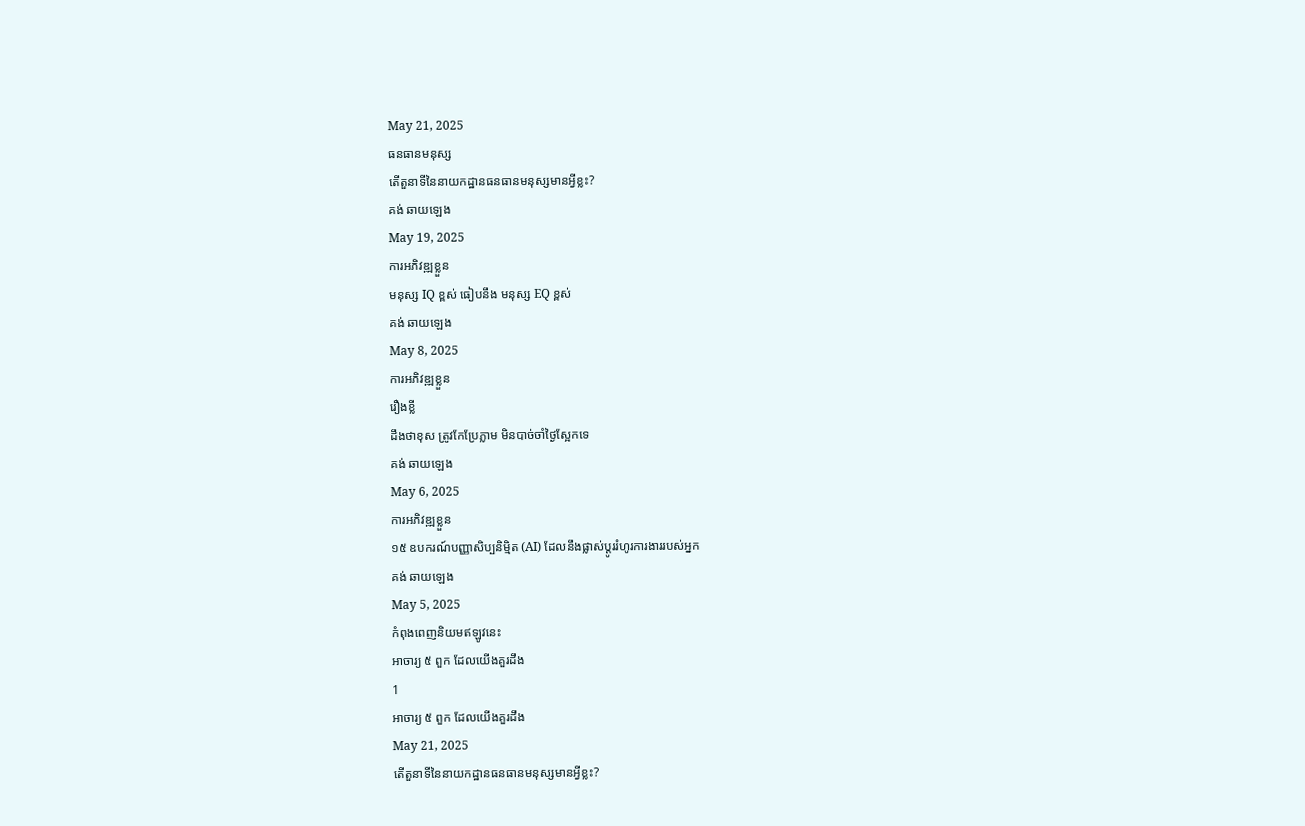May 21, 2025
ធនធានមនុស្ស
តើតួនាទីនៃនាយកដ្ឋានធនធានមនុស្សមានអ្វីខ្លះ?
គង់ ឆាយឡេង
May 19, 2025
ការអភិវឌ្ឍខ្លួន
មនុស្ស IQ ខ្ពស់ ធៀបនឹង មនុស្ស EQ ខ្ពស់
គង់ ឆាយឡេង
May 8, 2025
ការអភិវឌ្ឍខ្លួន
រឿងខ្លី
ដឹងថាខុស ត្រូវកែប្រែភ្លាម មិនបាច់ចាំថ្ងៃស្អែកទេ
គង់ ឆាយឡេង
May 6, 2025
ការអភិវឌ្ឍខ្លួន
១៥ ឧបករណ៍បញ្ញាសិប្បនិម្មិត (AI) ដែលនឹងផ្លាស់ប្តូររំហូរការងាររបស់អ្នក
គង់ ឆាយឡេង
May 5, 2025
កំពុងពេញនិយមឥឡូវនេះ
អាចារ្យ ៥ ពួក ដែលយើងគួរដឹង
1
អាចារ្យ ៥ ពួក ដែលយើងគួរដឹង
May 21, 2025
តើតួនាទីនៃនាយកដ្ឋានធនធានមនុស្សមានអ្វីខ្លះ?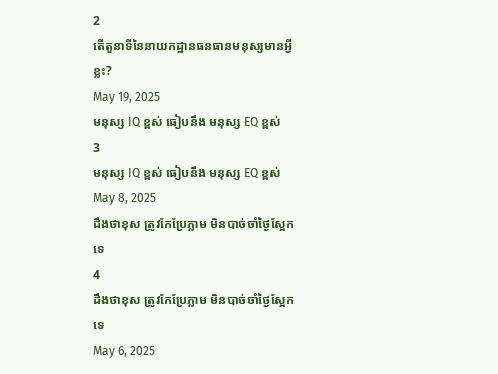2
តើតួនាទីនៃនាយកដ្ឋានធនធានមនុស្សមានអ្វីខ្លះ?
May 19, 2025
មនុស្ស IQ ខ្ពស់ ធៀបនឹង មនុស្ស EQ ខ្ពស់
3
មនុស្ស IQ ខ្ពស់ ធៀបនឹង មនុស្ស EQ ខ្ពស់
May 8, 2025
ដឹងថាខុស ត្រូវកែប្រែភ្លាម មិនបាច់ចាំថ្ងៃស្អែកទេ
4
ដឹងថាខុស ត្រូវកែប្រែភ្លាម មិនបាច់ចាំថ្ងៃស្អែកទេ
May 6, 2025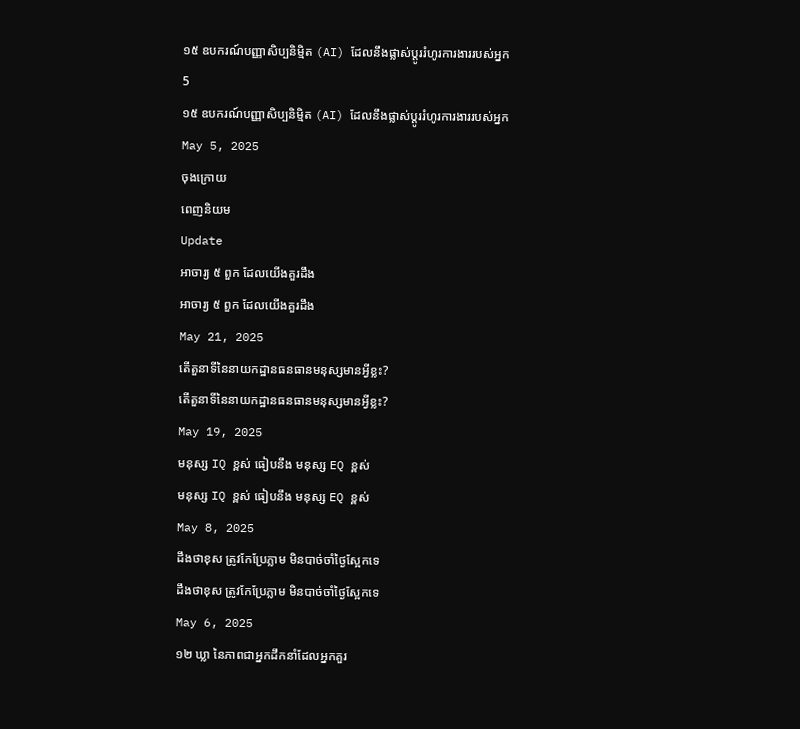១៥ ឧបករណ៍បញ្ញាសិប្បនិម្មិត (AI) ដែលនឹងផ្លាស់ប្តូររំហូរការងាររបស់អ្នក
5
១៥ ឧបករណ៍បញ្ញាសិប្បនិម្មិត (AI) ដែលនឹងផ្លាស់ប្តូររំហូរការងាររបស់អ្នក
May 5, 2025
ចុងក្រោយ
ពេញនិយម
Update
អាចារ្យ ៥ ពួក ដែលយើងគួរដឹង
អាចារ្យ ៥ ពួក ដែលយើងគួរដឹង
May 21, 2025
តើតួនាទីនៃនាយកដ្ឋានធនធានមនុស្សមានអ្វីខ្លះ?
តើតួនាទីនៃនាយកដ្ឋានធនធានមនុស្សមានអ្វីខ្លះ?
May 19, 2025
មនុស្ស IQ ខ្ពស់ ធៀបនឹង មនុស្ស EQ ខ្ពស់
មនុស្ស IQ ខ្ពស់ ធៀបនឹង មនុស្ស EQ ខ្ពស់
May 8, 2025
ដឹងថាខុស ត្រូវកែប្រែភ្លាម មិនបាច់ចាំថ្ងៃស្អែកទេ
ដឹងថាខុស ត្រូវកែប្រែភ្លាម មិនបាច់ចាំថ្ងៃស្អែកទេ
May 6, 2025
១២ ឃ្លា នៃភាពជាអ្នកដឹកនាំដែលអ្នកគួរ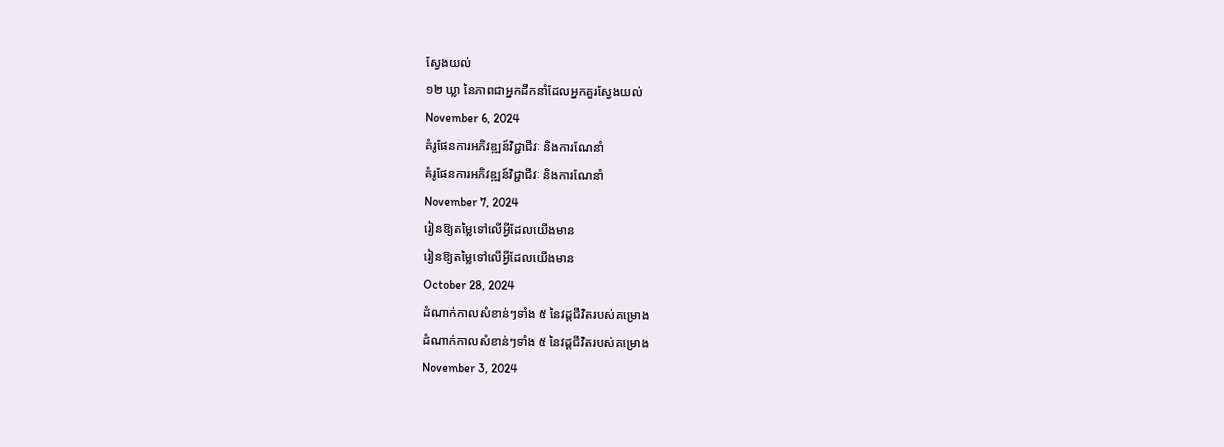ស្វែងយល់
១២ ឃ្លា នៃភាពជាអ្នកដឹកនាំដែលអ្នកគួរស្វែងយល់
November 6, 2024
គំរូផែនការអភិវឌ្ឍន៍វិជ្ជាជីវៈ និងការណែនាំ
គំរូផែនការអភិវឌ្ឍន៍វិជ្ជាជីវៈ និងការណែនាំ
November 7, 2024
រៀនឱ្យតម្លៃទៅលេីអ្វីដែលយេីងមាន
រៀនឱ្យតម្លៃទៅលេីអ្វីដែលយេីងមាន
October 28, 2024
ដំណាក់កាលសំខាន់ៗទាំង ៥ នៃវដ្តជីវិតរបស់គម្រោង
ដំណាក់កាលសំខាន់ៗទាំង ៥ នៃវដ្តជីវិតរបស់គម្រោង
November 3, 2024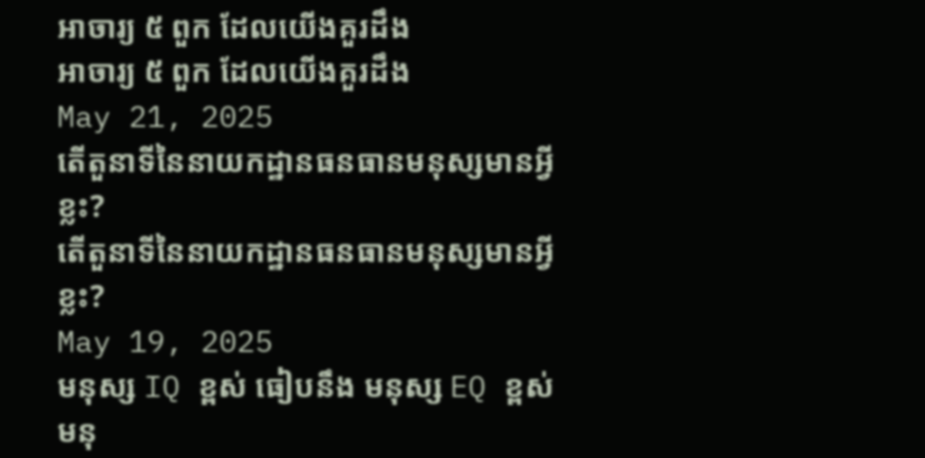អាចារ្យ ៥ ពួក ដែលយើងគួរដឹង
អាចារ្យ ៥ ពួក ដែលយើងគួរដឹង
May 21, 2025
តើតួនាទីនៃនាយកដ្ឋានធនធានមនុស្សមានអ្វីខ្លះ?
តើតួនាទីនៃនាយកដ្ឋានធនធានមនុស្សមានអ្វីខ្លះ?
May 19, 2025
មនុស្ស IQ ខ្ពស់ ធៀបនឹង មនុស្ស EQ ខ្ពស់
មនុ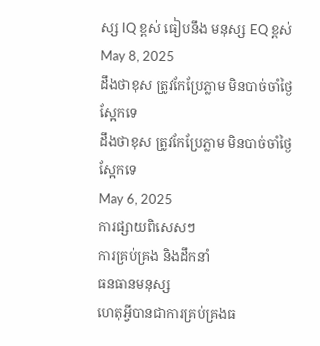ស្ស IQ ខ្ពស់ ធៀបនឹង មនុស្ស EQ ខ្ពស់
May 8, 2025
ដឹងថាខុស ត្រូវកែប្រែភ្លាម មិនបាច់ចាំថ្ងៃស្អែកទេ
ដឹងថាខុស ត្រូវកែប្រែភ្លាម មិនបាច់ចាំថ្ងៃស្អែកទេ
May 6, 2025
ការផ្សាយពិសេសៗ
ការគ្រប់គ្រង និងដឹកនាំ
ធនធានមនុស្ស
ហេតុអ្វីបានជាការគ្រប់គ្រងធ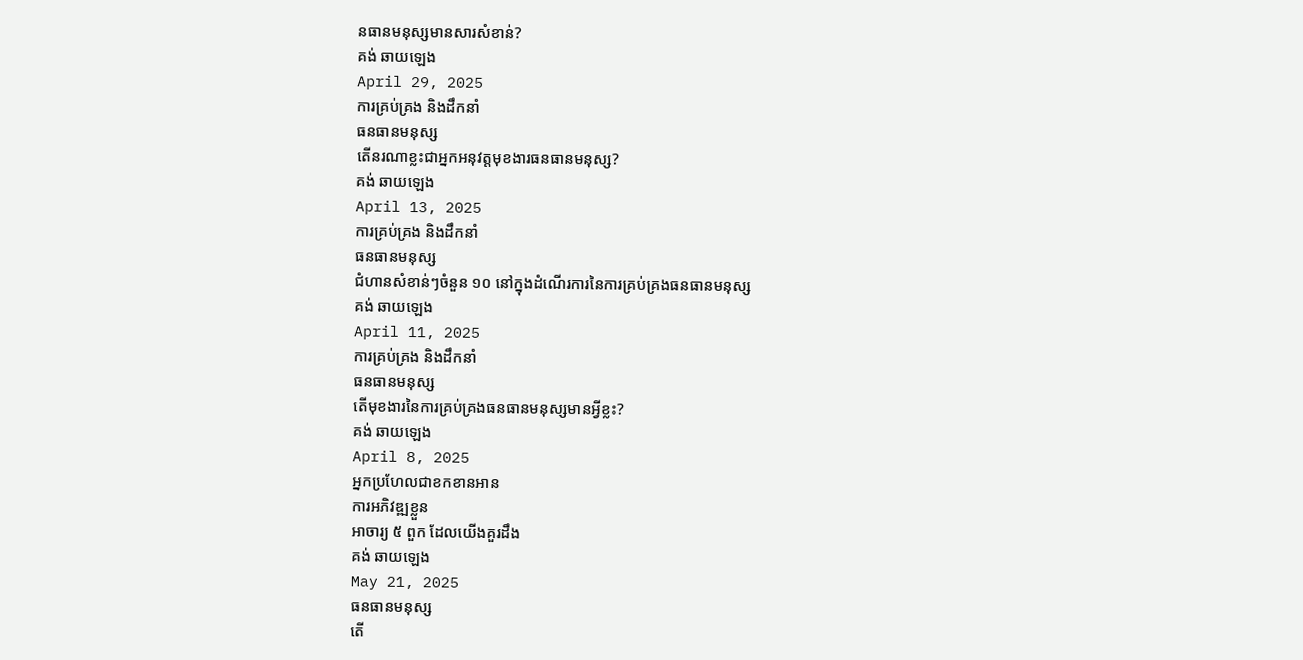នធានមនុស្សមានសារសំខាន់?
គង់ ឆាយឡេង
April 29, 2025
ការគ្រប់គ្រង និងដឹកនាំ
ធនធានមនុស្ស
តើនរណាខ្លះជាអ្នកអនុវត្តមុខងារធនធានមនុស្ស?
គង់ ឆាយឡេង
April 13, 2025
ការគ្រប់គ្រង និងដឹកនាំ
ធនធានមនុស្ស
ជំហានសំខាន់ៗចំនួន ១០ នៅក្នុងដំណើរការនៃការគ្រប់គ្រងធនធានមនុស្ស
គង់ ឆាយឡេង
April 11, 2025
ការគ្រប់គ្រង និងដឹកនាំ
ធនធានមនុស្ស
តើមុខងារនៃការគ្រប់គ្រងធនធានមនុស្សមានអ្វីខ្លះ?
គង់ ឆាយឡេង
April 8, 2025
អ្នកប្រហែលជាខកខានអាន
ការអភិវឌ្ឍខ្លួន
អាចារ្យ ៥ ពួក ដែលយើងគួរដឹង
គង់ ឆាយឡេង
May 21, 2025
ធនធានមនុស្ស
តើ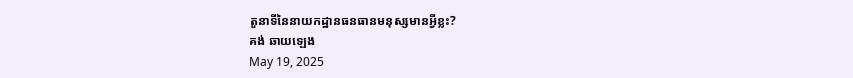តួនាទីនៃនាយកដ្ឋានធនធានមនុស្សមានអ្វីខ្លះ?
គង់ ឆាយឡេង
May 19, 2025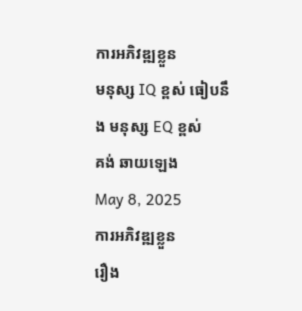ការអភិវឌ្ឍខ្លួន
មនុស្ស IQ ខ្ពស់ ធៀបនឹង មនុស្ស EQ ខ្ពស់
គង់ ឆាយឡេង
May 8, 2025
ការអភិវឌ្ឍខ្លួន
រឿង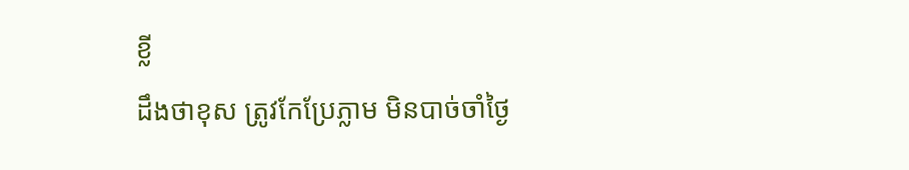ខ្លី
ដឹងថាខុស ត្រូវកែប្រែភ្លាម មិនបាច់ចាំថ្ងៃ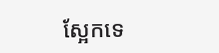ស្អែកទេ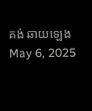គង់ ឆាយឡេង
May 6, 2025